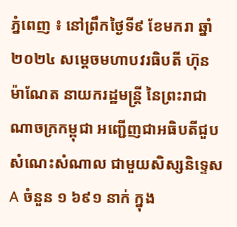ភ្នំពេញ ៖ នៅព្រឹកថ្ងៃទី៩ ខែមករា ឆ្នាំ២០២៤ សម្តេចមហាបវរធិបតី ហ៊ុន ម៉ាណែត នាយករដ្ឋមន្ត្រី នៃព្រះរាជាណាចក្រកម្ពុជា អញ្ជើញជាអធិបតីជួបសំណេះសំណាល ជាមួយសិស្សនិទ្ទេស A ចំនួន ១ ៦៩១ នាក់ ក្នុង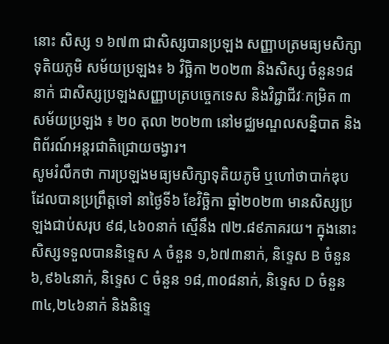នោះ សិស្ស ១ ៦៧៣ ជាសិស្សបានប្រឡង សញ្ញាបត្រមធ្យមសិក្សាទុតិយភូមិ សម័យប្រឡង៖ ៦ វិច្ឆិកា ២០២៣ និងសិស្ស ចំនួន១៨នាក់ ជាសិស្សប្រឡងសញ្ញាបត្របច្ចេកទេស និងវិជ្ជាជីវៈកម្រិត ៣ សម័យប្រឡង ៖ ២០ តុលា ២០២៣ នៅមជ្ឈមណ្ឌលសន្និបាត និងពិព័រណ៍អន្តរជាតិជ្រោយចង្វារ។
សូមរំលឹកថា ការប្រឡងមធ្យមសិក្សាទុតិយភូមិ ឬហៅថាបាក់ឌុប ដែលបានប្រព្រឹត្តទៅ នាថ្ងៃទី៦ ខែវិច្ឆិកា ឆ្នាំ២០២៣ មានសិស្សប្រឡងជាប់សរុប ៩៨,៤៦០នាក់ ស្មើនឹង ៧២.៨៩ភាគរយ។ ក្នុងនោះសិស្សទទួលបាននិទ្ទេស A ចំនួន ១,៦៧៣នាក់, និទ្ទេស B ចំនួន ៦,៩៦៤នាក់, និទ្ទេស C ចំនួន ១៨,៣០៨នាក់, និទ្ទេស D ចំនួន ៣៤,២៤៦នាក់ និងនិទ្ទេ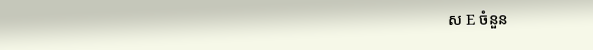ស E ចំនួន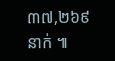៣៧,២៦៩នាក់ ៕